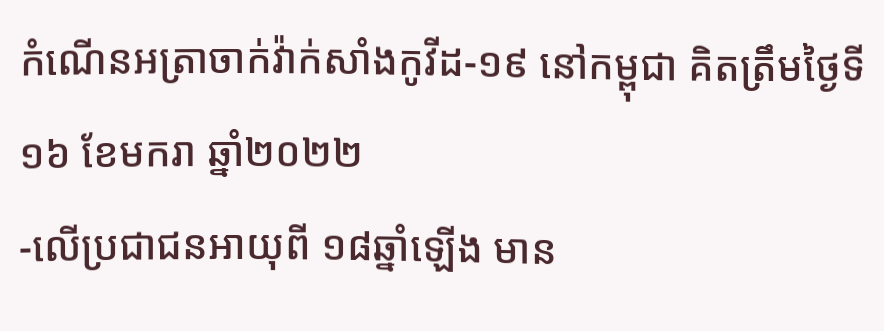កំណើនអត្រាចាក់វ៉ាក់សាំងកូវីដ-១៩ នៅកម្ពុជា គិតត្រឹមថ្ងៃទី១៦ ខែមករា ឆ្នាំ២០២២
-លើប្រជាជនអាយុពី ១៨ឆ្នាំឡើង មាន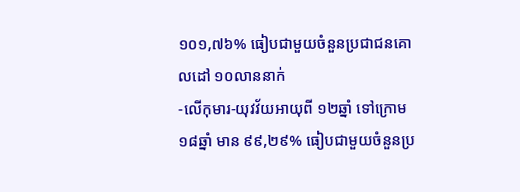១០១,៧៦% ធៀបជាមួយចំនួនប្រជាជនគោលដៅ ១០លាននាក់
-លើកុមារ-យុវវ័យអាយុពី ១២ឆ្នាំ ទៅក្រោម ១៨ឆ្នាំ មាន ៩៩,២៩% ធៀបជាមួយចំនួនប្រ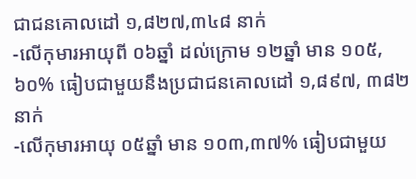ជាជនគោលដៅ ១,៨២៧,៣៤៨ នាក់
-លើកុមារអាយុពី ០៦ឆ្នាំ ដល់ក្រោម ១២ឆ្នាំ មាន ១០៥,៦០% ធៀបជាមួយនឹងប្រជាជនគោលដៅ ១,៨៩៧, ៣៨២ នាក់
-លើកុមារអាយុ ០៥ឆ្នាំ មាន ១០៣,៣៧% ធៀបជាមួយ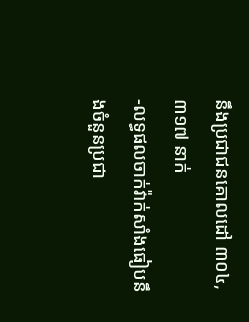នឹងប្រជាជនគោលដៅ ៣០៤,៣១៧ នាក់
-លទ្ធផលចាក់វ៉ាក់សាំងធៀបនឹងចំនួនប្រជា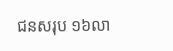ជនសរុប ១៦លា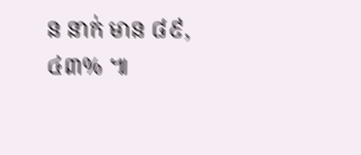ន នាក់ មាន ៨៩,៤៣% ៕